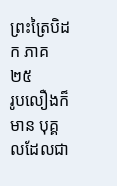ព្រះត្រៃបិដក ភាគ ២៥
រូបលឿងក៏មាន បុគ្គលដែលជា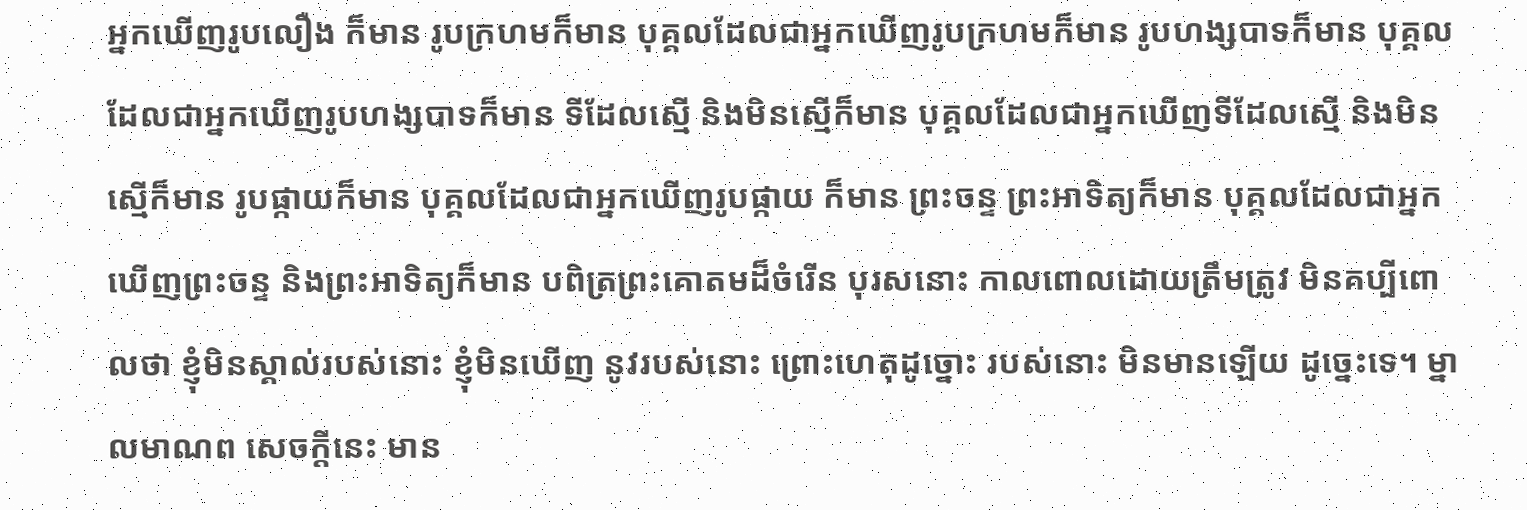អ្នកឃើញរូបលឿង ក៏មាន រូបក្រហមក៏មាន បុគ្គលដែលជាអ្នកឃើញរូបក្រហមក៏មាន រូបហង្សបាទក៏មាន បុគ្គលដែលជាអ្នកឃើញរូបហង្សបាទក៏មាន ទីដែលស្មើ និងមិនស្មើក៏មាន បុគ្គលដែលជាអ្នកឃើញទីដែលស្មើ និងមិនស្មើក៏មាន រូបផ្កាយក៏មាន បុគ្គលដែលជាអ្នកឃើញរូបផ្កាយ ក៏មាន ព្រះចន្ទ ព្រះអាទិត្យក៏មាន បុគ្គលដែលជាអ្នកឃើញព្រះចន្ទ និងព្រះអាទិត្យក៏មាន បពិត្រព្រះគោតមដ៏ចំរើន បុរសនោះ កាលពោលដោយត្រឹមត្រូវ មិនគប្បីពោលថា ខ្ញុំមិនស្គាល់របស់នោះ ខ្ញុំមិនឃើញ នូវរបស់នោះ ព្រោះហេតុដូច្នោះ របស់នោះ មិនមានឡើយ ដូច្នេះទេ។ ម្នាលមាណព សេចក្តីនេះ មាន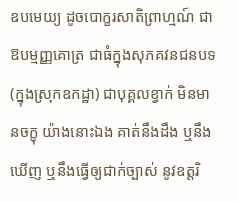ឧបមេយ្យ ដូចបោក្ខរសាតិព្រាហ្មណ៍ ជាឱបម្មញ្ញគោត្រ ជាធំក្នុងសុភគវនជនបទ (ក្នុងស្រុកឧកដ្ឋា) ជាបុគ្គលខ្វាក់ មិនមានចក្ខុ យ៉ាងនោះឯង គាត់នឹងដឹង ឬនឹងឃើញ ឬនឹងធ្វើឲ្យជាក់ច្បាស់ នូវឧត្តរិ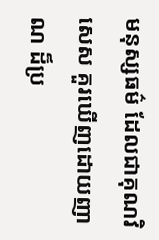មនុស្សធម៌ ដែលជាគុណវិសេស គួរឃើញដោយញាណ ដ៏ប្រ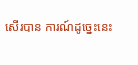សើរបាន ការណ៍ដូច្នេះនេះ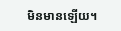មិនមានឡើយ។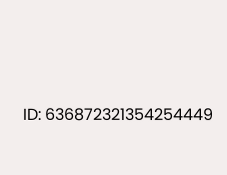ID: 636872321354254449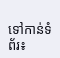ទៅកាន់ទំព័រ៖